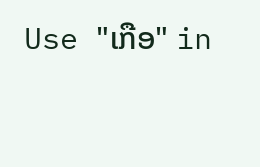Use "ເກືອ" in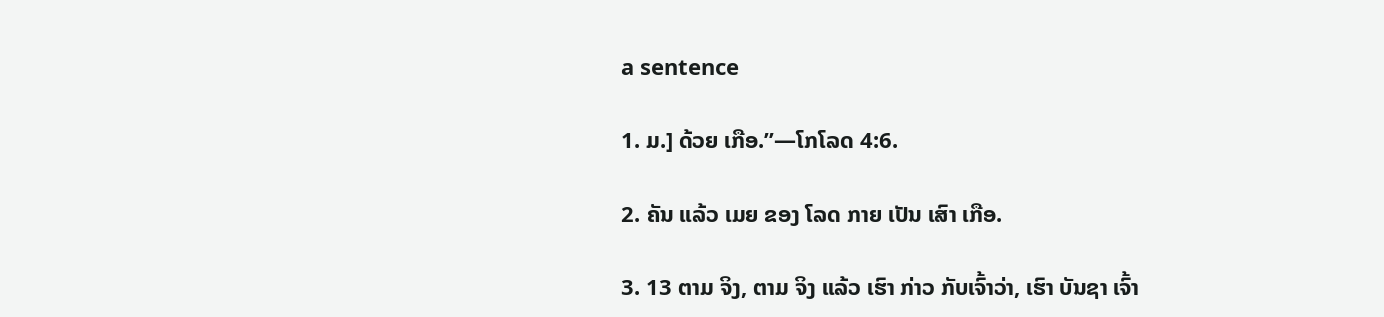a sentence

1. ມ.] ດ້ວຍ ເກືອ.”—ໂກໂລດ 4:6.

2. ຄັນ ແລ້ວ ເມຍ ຂອງ ໂລດ ກາຍ ເປັນ ເສົາ ເກືອ.

3. 13 ຕາມ ຈິງ, ຕາມ ຈິງ ແລ້ວ ເຮົາ ກ່າວ ກັບເຈົ້າວ່າ, ເຮົາ ບັນຊາ ເຈົ້າ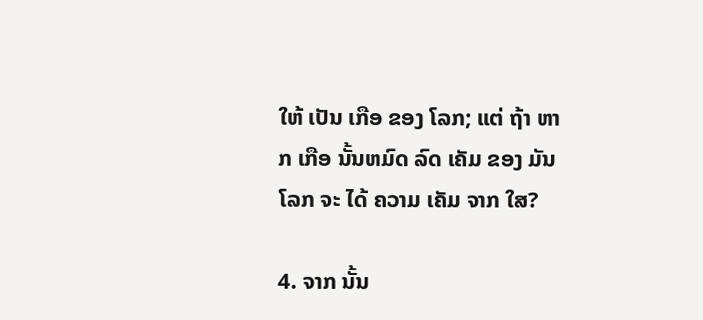ໃຫ້ ເປັນ ເກືອ ຂອງ ໂລກ; ແຕ່ ຖ້າ ຫາກ ເກືອ ນັ້ນຫມົດ ລົດ ເຄັມ ຂອງ ມັນ ໂລກ ຈະ ໄດ້ ຄວາມ ເຄັມ ຈາກ ໃສ?

4. ຈາກ ນັ້ນ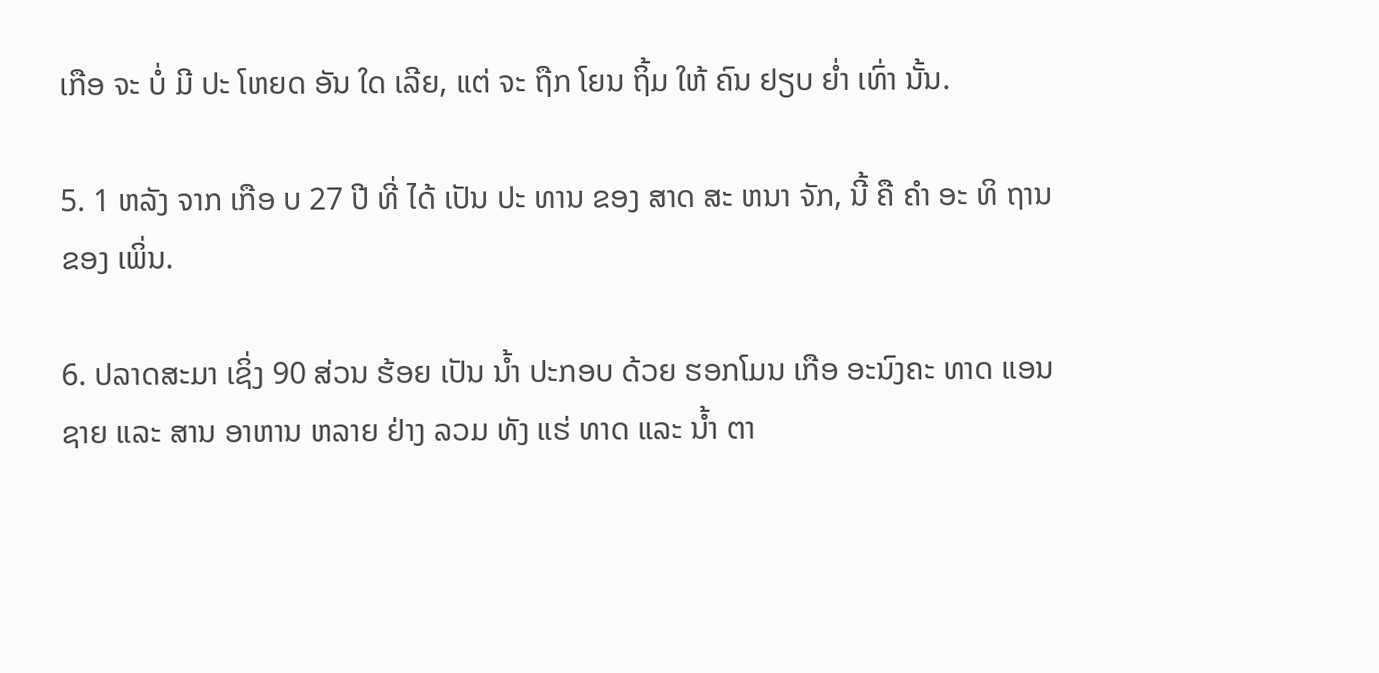ເກືອ ຈະ ບໍ່ ມີ ປະ ໂຫຍດ ອັນ ໃດ ເລີຍ, ແຕ່ ຈະ ຖືກ ໂຍນ ຖິ້ມ ໃຫ້ ຄົນ ຢຽບ ຍ່ຳ ເທົ່າ ນັ້ນ.

5. 1 ຫລັງ ຈາກ ເກືອ ບ 27 ປີ ທີ່ ໄດ້ ເປັນ ປະ ທານ ຂອງ ສາດ ສະ ຫນາ ຈັກ, ນີ້ ຄື ຄໍາ ອະ ທິ ຖານ ຂອງ ເພິ່ນ.

6. ປລາດສະມາ ເຊິ່ງ 90 ສ່ວນ ຮ້ອຍ ເປັນ ນໍ້າ ປະກອບ ດ້ວຍ ຮອກໂມນ ເກືອ ອະນົງຄະ ທາດ ແອນ ຊາຍ ແລະ ສານ ອາຫານ ຫລາຍ ຢ່າງ ລວມ ທັງ ແຮ່ ທາດ ແລະ ນໍ້າ ຕາ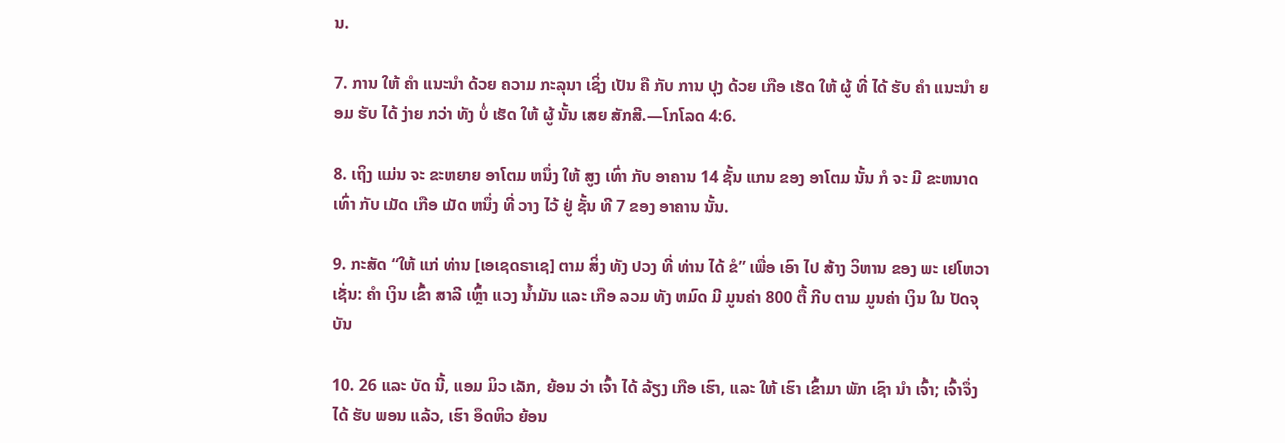ນ.

7. ການ ໃຫ້ ຄໍາ ແນະນໍາ ດ້ວຍ ຄວາມ ກະລຸນາ ເຊິ່ງ ເປັນ ຄື ກັບ ການ ປຸງ ດ້ວຍ ເກືອ ເຮັດ ໃຫ້ ຜູ້ ທີ່ ໄດ້ ຮັບ ຄໍາ ແນະນໍາ ຍອມ ຮັບ ໄດ້ ງ່າຍ ກວ່າ ທັງ ບໍ່ ເຮັດ ໃຫ້ ຜູ້ ນັ້ນ ເສຍ ສັກສີ.—ໂກໂລດ 4:6.

8. ເຖິງ ແມ່ນ ຈະ ຂະຫຍາຍ ອາໂຕມ ຫນຶ່ງ ໃຫ້ ສູງ ເທົ່າ ກັບ ອາຄານ 14 ຊັ້ນ ແກນ ຂອງ ອາໂຕມ ນັ້ນ ກໍ ຈະ ມີ ຂະຫນາດ ເທົ່າ ກັບ ເມັດ ເກືອ ເມັດ ຫນຶ່ງ ທີ່ ວາງ ໄວ້ ຢູ່ ຊັ້ນ ທີ 7 ຂອງ ອາຄານ ນັ້ນ.

9. ກະສັດ “ໃຫ້ ແກ່ ທ່ານ [ເອເຊດຣາເຊ] ຕາມ ສິ່ງ ທັງ ປວງ ທີ່ ທ່ານ ໄດ້ ຂໍ” ເພື່ອ ເອົາ ໄປ ສ້າງ ວິຫານ ຂອງ ພະ ເຢໂຫວາ ເຊັ່ນ: ຄໍາ ເງິນ ເຂົ້າ ສາລີ ເຫຼົ້າ ແວງ ນໍ້າມັນ ແລະ ເກືອ ລວມ ທັງ ຫມົດ ມີ ມູນຄ່າ 800 ຕື້ ກີບ ຕາມ ມູນຄ່າ ເງິນ ໃນ ປັດຈຸບັນ

10. 26 ແລະ ບັດ ນີ້, ແອມ ມິວ ເລັກ, ຍ້ອນ ວ່າ ເຈົ້າ ໄດ້ ລ້ຽງ ເກືອ ເຮົາ, ແລະ ໃຫ້ ເຮົາ ເຂົ້າມາ ພັກ ເຊົາ ນໍາ ເຈົ້າ; ເຈົ້າຈຶ່ງ ໄດ້ ຮັບ ພອນ ແລ້ວ, ເຮົາ ອຶດຫິວ ຍ້ອນ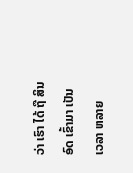ວ່າ ເຮົາ ໄດ້ ຖື ສິນ ອົດ ເຂົ້າມາ ເປັນ ເວລາ ຫລາຍ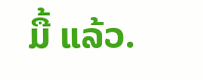ມື້ ແລ້ວ.